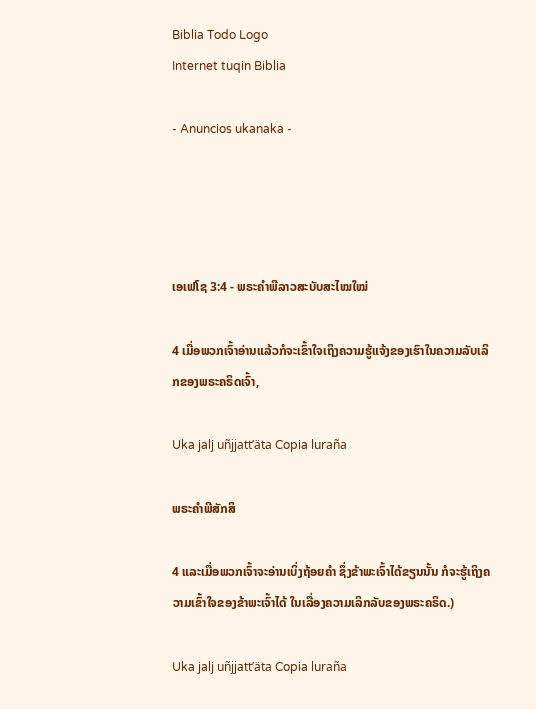Biblia Todo Logo
Internet tuqin Biblia

- Anuncios ukanaka -




ເອເຟໂຊ 3:4 - ພຣະຄຳພີລາວສະບັບສະໄໝໃໝ່

4 ເມື່ອພວກເຈົ້າອ່ານແລ້ວກໍຈະເຂົ້າໃຈເຖິງຄວາມຮູ້ແຈ້ງຂອງເຮົາໃນຄວາມລັບເລິກຂອງພຣະຄຣິດເຈົ້າ,

Uka jalj uñjjattʼäta Copia luraña

ພຣະຄຳພີສັກສິ

4 ແລະເມື່ອພວກເຈົ້າຈະອ່ານເບິ່ງຖ້ອຍຄຳ ຊຶ່ງຂ້າພະເຈົ້າໄດ້ຂຽນນັ້ນ ກໍຈະຮູ້ເຖິງຄວາມເຂົ້າໃຈຂອງຂ້າພະເຈົ້າໄດ້ ໃນເລື່ອງຄວາມເລິກລັບຂອງພຣະຄຣິດ.)

Uka jalj uñjjattʼäta Copia luraña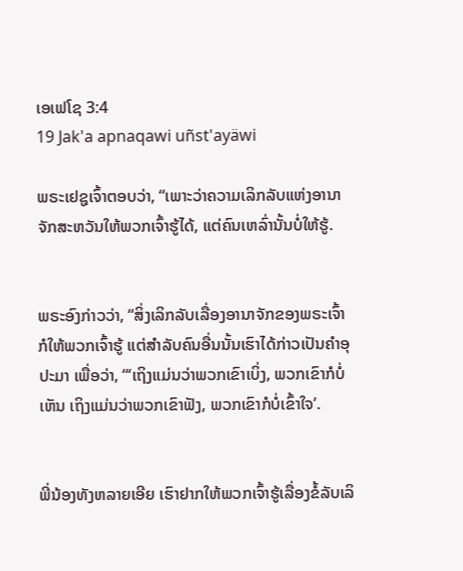ເອເຟໂຊ 3:4
19 Jak'a apnaqawi uñst'ayäwi

ພຣະເຢຊູເຈົ້າຕອບວ່າ, “ເພາະວ່າຄວາມເລິກລັບແຫ່ງອານາຈັກສະຫວັນໃຫ້ພວກເຈົ້າຮູ້ໄດ້, ແຕ່ຄົນເຫລົ່ານັ້ນບໍ່ໃຫ້ຮູ້.


ພຣະອົງກ່າວວ່າ, “ສິ່ງເລິກລັບເລື່ອງອານາຈັກຂອງພຣະເຈົ້າກໍໃຫ້ພວກເຈົ້າຮູ້ ແຕ່ສຳລັບຄົນອື່ນນັ້ນເຮົາໄດ້ກ່າວເປັນຄຳອຸປະມາ ເພື່ອວ່າ, “‘ເຖິງແມ່ນວ່າພວກເຂົາເບິ່ງ, ພວກເຂົາກໍບໍ່ເຫັນ ເຖິງແມ່ນວ່າພວກເຂົາຟັງ, ພວກເຂົາກໍບໍ່ເຂົ້າໃຈ’.


ພີ່ນ້ອງທັງຫລາຍເອີຍ ເຮົາຢາກໃຫ້ພວກເຈົ້າຮູ້ເລື່ອງຂໍ້ລັບເລິ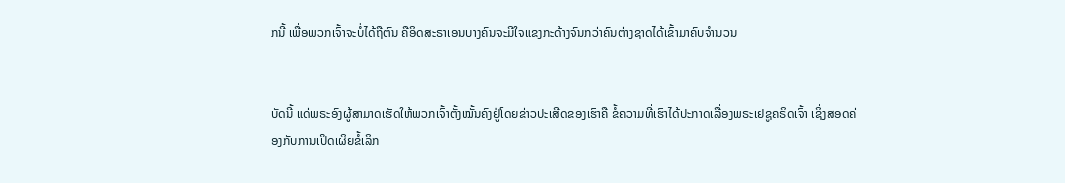ກນີ້ ເພື່ອພວກເຈົ້າຈະບໍ່ໄດ້ຖືຕົນ ຄືອິດສະຣາເອນບາງຄົນຈະມີໃຈແຂງກະດ້າງຈົນກວ່າຄົນຕ່າງຊາດໄດ້ເຂົ້າມາຄົບຈຳນວນ


ບັດນີ້ ແດ່ພຣະອົງຜູ້ສາມາດເຮັດໃຫ້ພວກເຈົ້າຕັ້ງໝັ້ນຄົງຢູ່ໂດຍຂ່າວປະເສີດຂອງເຮົາຄື ຂໍ້ຄວາມທີ່ເຮົາໄດ້ປະກາດເລື່ອງພຣະເຢຊູຄຣິດເຈົ້າ ເຊິ່ງສອດຄ່ອງກັບການເປິດເຜິຍຂໍ້ເລິກ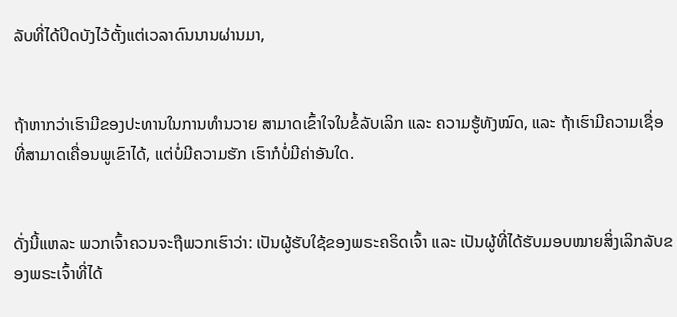ລັບທີ່ໄດ້ປິດບັງໄວ້ຕັ້ງແຕ່ເວລາດົນນານຜ່ານມາ,


ຖ້າຫາກວ່າເຮົາມີຂອງປະທານໃນການທຳນວາຍ ສາມາດເຂົ້າໃຈໃນຂໍ້ລັບເລິກ ແລະ ຄວາມຮູ້ທັງໝົດ, ແລະ ຖ້າເຮົາມີຄວາມເຊື່ອທີ່ສາມາດເຄື່ອນພູເຂົາໄດ້, ແຕ່ບໍ່ມີຄວາມຮັກ ເຮົາກໍບໍ່ມີຄ່າອັນໃດ.


ດັ່ງນີ້ແຫລະ ພວກເຈົ້າຄວນຈະຖືພວກເຮົາວ່າ: ເປັນຜູ້ຮັບໃຊ້ຂອງພຣະຄຣິດເຈົ້າ ແລະ ເປັນຜູ້ທີ່ໄດ້ຮັບມອບໝາຍສິ່ງເລິກລັບຂອງພຣະເຈົ້າທີ່ໄດ້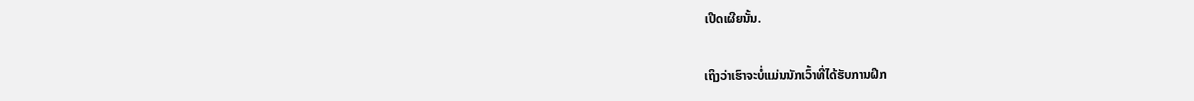ເປີດເຜີຍນັ້ນ.


ເຖິງວ່າເຮົາຈະບໍ່ແມ່ນນັກເວົ້າທີ່ໄດ້ຮັບການຝຶກ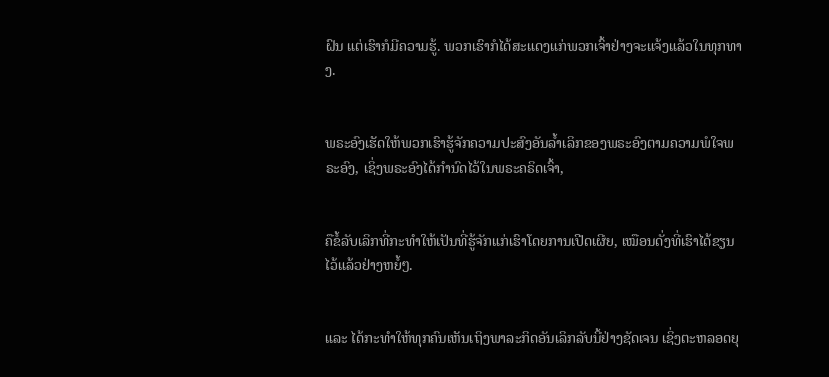ຝົນ ແຕ່ເຮົາກໍມີຄວາມຮູ້. ພວກເຮົາກໍໄດ້ສະແດງແກ່ພວກເຈົ້າຢ່າງຈະແຈ້ງແລ້ວໃນທຸກທາງ.


ພຣະອົງເຮັດໃຫ້ພວກເຮົາຮູ້ຈັກຄວາມປະສົງອັນລ້ຳເລິກຂອງພຣະອົງຕາມຄວາມພໍໃຈພຣະອົງ, ເຊິ່ງພຣະອົງໄດ້ກຳນົດໄວ້ໃນພຣະຄຣິດເຈົ້າ,


ຄືຂໍ້ລັບເລິກທີ່ກະທຳໃຫ້ເປັນທີ່ຮູ້ຈັກແກ່ເຮົາໂດຍການເປີດເຜີຍ, ເໝືອນດັ່ງທີ່ເຮົາໄດ້ຂຽນໄວ້ແລ້ວຢ່າງຫຍໍ້ໆ.


ແລະ ໄດ້ກະທຳໃຫ້ທຸກຄົນເຫັນເຖິງພາລະກິດອັນເລິກລັບນີ້ຢ່າງຊັດເຈນ ເຊິ່ງຕະຫລອດຍຸ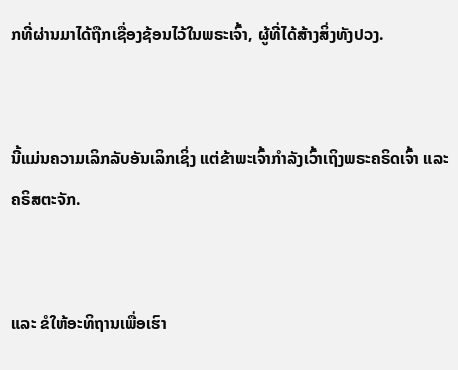ກທີ່ຜ່ານມາໄດ້ຖືກເຊື່ອງຊ້ອນໄວ້ໃນພຣະເຈົ້າ, ຜູ້ທີ່ໄດ້ສ້າງສິ່ງທັງປວງ.


ນີ້ແມ່ນຄວາມເລິກລັບອັນເລິກເຊິ່ງ ແຕ່ຂ້າພະເຈົ້າກຳລັງເວົ້າເຖິງພຣະຄຣິດເຈົ້າ ແລະ ຄຣິສຕະຈັກ.


ແລະ ຂໍໃຫ້ອະທິຖານເພື່ອເຮົາ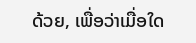ດ້ວຍ, ເພື່ອວ່າເມື່ອໃດ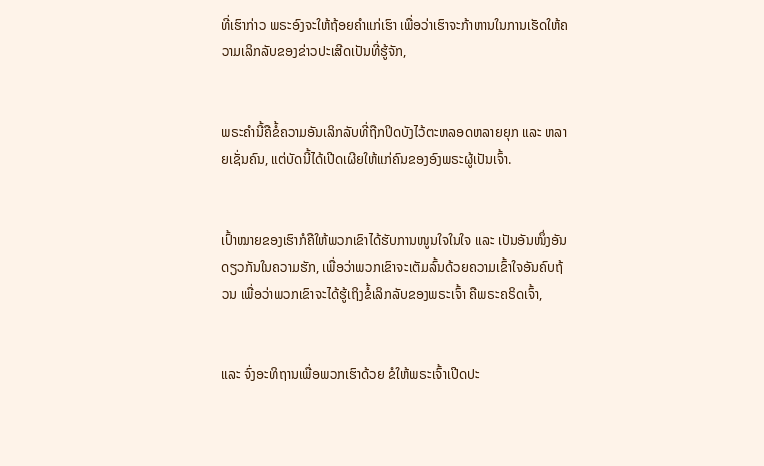ທີ່ເຮົາກ່າວ ພຣະອົງຈະໃຫ້ຖ້ອຍຄຳແກ່ເຮົາ ເພື່ອວ່າເຮົາຈະກ້າຫານໃນການເຮັດໃຫ້ຄວາມເລິກລັບຂອງຂ່າວປະເສີດເປັນທີ່ຮູ້ຈັກ,


ພຣະຄຳນີ້ຄືຂໍ້ຄວາມອັນເລິກລັບທີ່ຖືກປິດບັງໄວ້ຕະຫລອດຫລາຍຍຸກ ແລະ ຫລາຍເຊັ່ນຄົນ, ແຕ່ບັດນີ້ໄດ້ເປີດເຜີຍໃຫ້ແກ່ຄົນຂອງອົງພຣະຜູ້ເປັນເຈົ້າ.


ເປົ້າໝາຍຂອງເຮົາກໍຄືໃຫ້ພວກເຂົາໄດ້ຮັບການໜູນໃຈໃນໃຈ ແລະ ເປັນອັນໜຶ່ງອັນດຽວກັນໃນຄວາມຮັກ, ເພື່ອວ່າພວກເຂົາຈະເຕັມລົ້ນດ້ວຍຄວາມເຂົ້າໃຈອັນຄົບຖ້ວນ ເພື່ອວ່າພວກເຂົາຈະໄດ້ຮູ້ເຖິງຂໍ້ເລິກລັບຂອງພຣະເຈົ້າ ຄືພຣະຄຣິດເຈົ້າ,


ແລະ ຈົ່ງອະທິຖານເພື່ອພວກເຮົາດ້ວຍ ຂໍໃຫ້ພຣະເຈົ້າເປີດປະ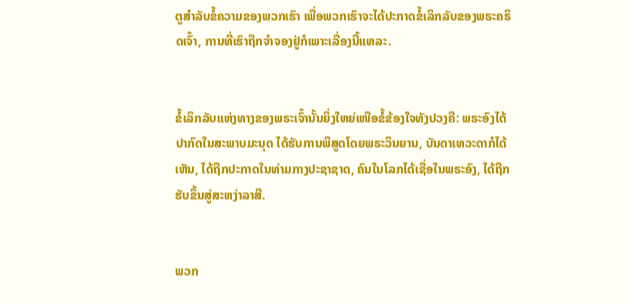ຕູສຳລັບຂໍ້ຄວາມຂອງພວກເຮົາ ເພື່ອພວກເຮົາຈະໄດ້ປະກາດຂໍ້ເລິກລັບຂອງພຣະຄຣິດເຈົ້າ, ການທີ່ເຮົາຖືກຈໍາຈອງຢູ່ກໍເພາະເລື່ອງນີ້ແຫລະ.


ຂໍ້ເລິກລັບແຫ່ງທາງຂອງພຣະເຈົ້ານັ້ນຍິ່ງໃຫຍ່ເໜືອຂໍ້ຂ້ອງໃຈທັງປວງຄື: ພຣະອົງໄດ້ປາກົດໃນສະພາບມະນຸດ ໄດ້ຮັບການພິສູດໂດຍພຣະວິນຍານ, ບັນດາເທວະດາກໍໄດ້ເຫັນ, ໄດ້ຖືກປະກາດໃນທ່າມກາງປະຊາຊາດ, ຄົນໃນໂລກໄດ້ເຊື່ອໃນພຣະອົງ, ໄດ້ຖືກຮັບຂຶ້ນສູ່ສະຫງ່າລາສີ.


ພວກ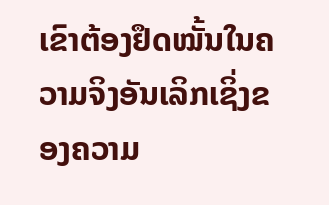ເຂົາຕ້ອງຢຶດໝັ້ນໃນຄວາມຈິງອັນເລິກເຊິ່ງຂອງຄວາມ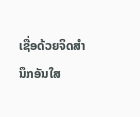ເຊື່ອດ້ວຍຈິດສຳນຶກອັນໃສ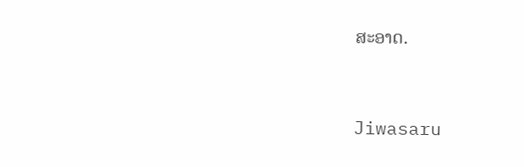ສະອາດ.


Jiwasaru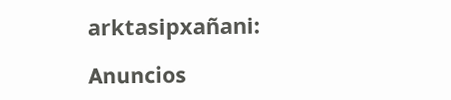arktasipxañani:

Anuncios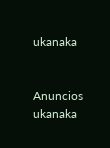ukanaka


Anuncios ukanaka